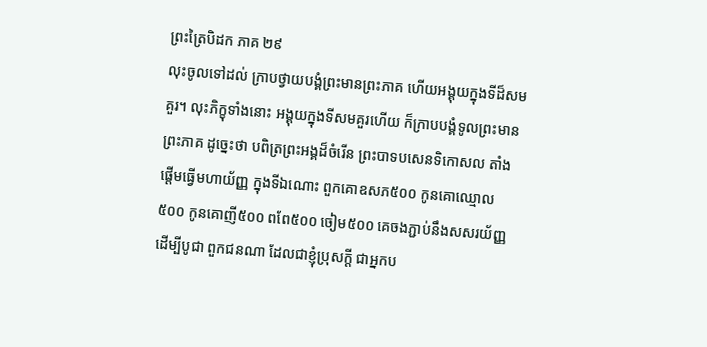ព្រះត្រៃបិដក ភាគ ២៩
លុះចូលទៅដល់ ក្រាបថ្វាយបង្គំព្រះមានព្រះភាគ ហើយអង្គុយក្នុងទីដ៏សមគួរ។ លុះភិក្ខុទាំងនោះ អង្គុយក្នុងទីសមគួរហើយ ក៏ក្រាបបង្គំទូលព្រះមានព្រះភាគ ដូច្នេះថា បពិត្រព្រះអង្គដ៏ចំរើន ព្រះបាទបសេនទិកោសល តាំងផ្តើមធ្វើមហាយ័ញ្ញ ក្នុងទីឯណោះ ពួកគោឧសភ៥០០ កូនគោឈ្មោល៥០០ កូនគោញី៥០០ ពពែ៥០០ ចៀម៥០០ គេចងភ្ជាប់នឹងសសរយ័ញ្ញ ដើម្បីបូជា ពួកជនណា ដែលជាខ្ញុំប្រុសក្តី ជាអ្នកប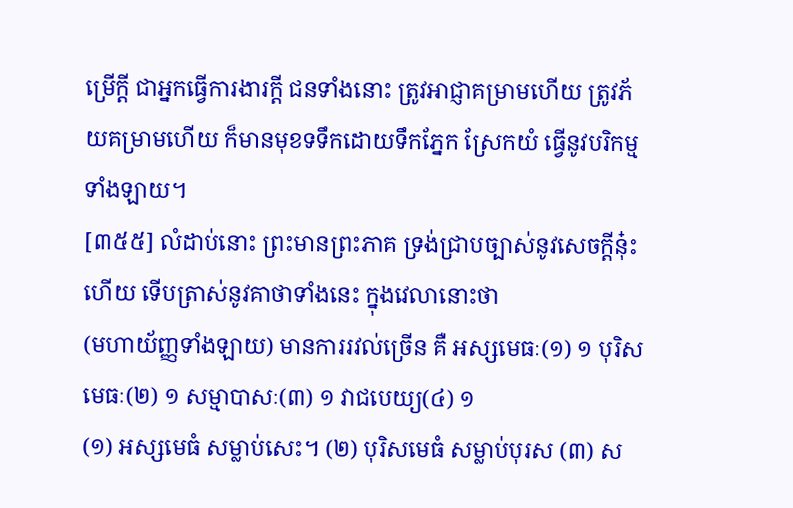ម្រើក្តី ជាអ្នកធ្វើការងារក្តី ជនទាំងនោះ ត្រូវអាជ្ញាគម្រាមហើយ ត្រូវភ័យគម្រាមហើយ ក៏មានមុខទទឹកដោយទឹកភ្នែក ស្រែកយំ ធ្វើនូវបរិកម្មទាំងឡាយ។
[៣៥៥] លំដាប់នោះ ព្រះមានព្រះភាគ ទ្រង់ជ្រាបច្បាស់នូវសេចក្តីនុ៎ះហើយ ទើបត្រាស់នូវគាថាទាំងនេះ ក្នុងវេលានោះថា
(មហាយ័ញ្ញទាំងឡាយ) មានការរវល់ច្រើន គឺ អស្សមេធៈ(១) ១ បុរិសមេធៈ(២) ១ សម្មាបាសៈ(៣) ១ វាជបេយ្យ(៤) ១
(១) អស្សមេធំ សម្លាប់សេះ។ (២) បុរិសមេធំ សម្លាប់បុរស (៣) ស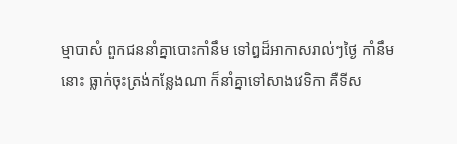ម្មាបាសំ ពួកជននាំគ្នាបោះកាំនឹម ទៅឰដ៏អាកាសរាល់ៗថ្ងៃ កាំនឹមនោះ ធ្លាក់ចុះត្រង់កន្លែងណា ក៏នាំគ្នាទៅសាងវេទិកា គឺទីស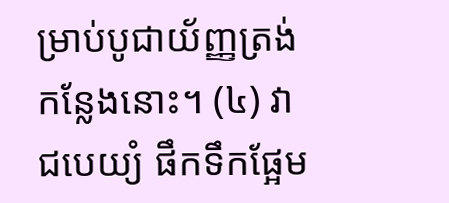ម្រាប់បូជាយ័ញ្ញត្រង់កន្លែងនោះ។ (៤) វាជបេយ្យំ ផឹកទឹកផ្អែម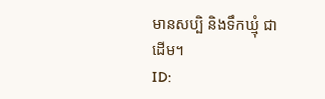មានសប្បិ និងទឹកឃ្មុំ ជាដើម។
ID: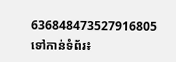636848473527916805
ទៅកាន់ទំព័រ៖